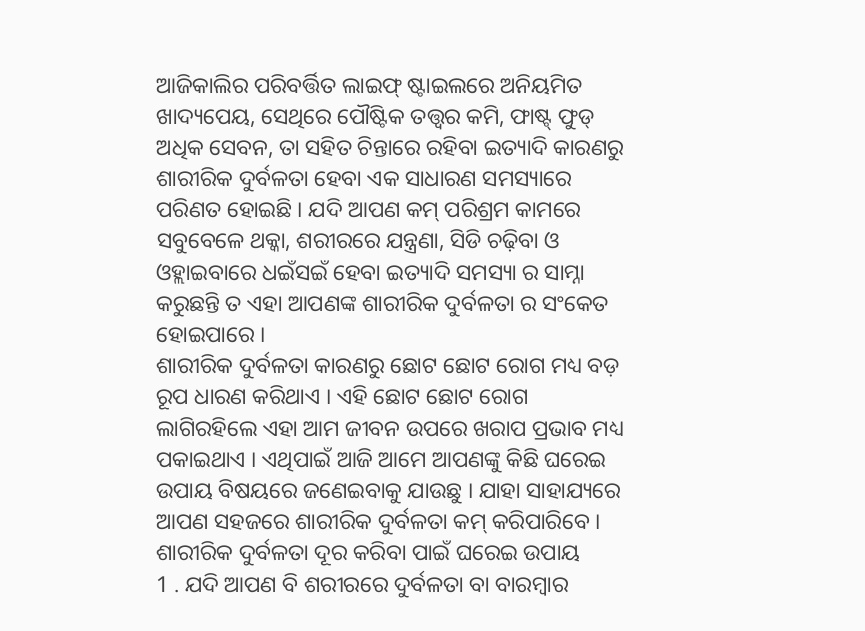ଆଜିକାଲିର ପରିବର୍ତ୍ତିତ ଲାଇଫ୍ ଷ୍ଟାଇଲରେ ଅନିୟମିତ ଖାଦ୍ୟପେୟ, ସେଥିରେ ପୌଷ୍ଟିକ ତତ୍ତ୍ଵର କମି, ଫାଷ୍ଟ୍ ଫୁଡ୍ ଅଧିକ ସେବନ, ତା ସହିତ ଚିନ୍ତାରେ ରହିବା ଇତ୍ୟାଦି କାରଣରୁ ଶାରୀରିକ ଦୁର୍ବଳତା ହେବା ଏକ ସାଧାରଣ ସମସ୍ୟାରେ ପରିଣତ ହୋଇଛି । ଯଦି ଆପଣ କମ୍ ପରିଶ୍ରମ କାମରେ ସବୁବେଳେ ଥକ୍କା, ଶରୀରରେ ଯନ୍ତ୍ରଣା, ସିଡି ଚଢ଼ିବା ଓ ଓହ୍ଲାଇବାରେ ଧଇଁସଇଁ ହେବା ଇତ୍ୟାଦି ସମସ୍ୟା ର ସାମ୍ନା କରୁଛନ୍ତି ତ ଏହା ଆପଣଙ୍କ ଶାରୀରିକ ଦୁର୍ବଳତା ର ସଂକେତ ହୋଇପାରେ ।
ଶାରୀରିକ ଦୁର୍ବଳତା କାରଣରୁ ଛୋଟ ଛୋଟ ରୋଗ ମଧ୍ୟ ବଡ଼ ରୂପ ଧାରଣ କରିଥାଏ । ଏହି ଛୋଟ ଛୋଟ ରୋଗ ଲାଗିରହିଲେ ଏହା ଆମ ଜୀବନ ଉପରେ ଖରାପ ପ୍ରଭାବ ମଧ୍ୟ ପକାଇଥାଏ । ଏଥିପାଇଁ ଆଜି ଆମେ ଆପଣଙ୍କୁ କିଛି ଘରେଇ ଉପାୟ ବିଷୟରେ ଜଣେଇବାକୁ ଯାଉଛୁ । ଯାହା ସାହାଯ୍ୟରେ ଆପଣ ସହଜରେ ଶାରୀରିକ ଦୁର୍ବଳତା କମ୍ କରିପାରିବେ ।
ଶାରୀରିକ ଦୁର୍ବଳତା ଦୂର କରିବା ପାଇଁ ଘରେଇ ଉପାୟ
1 . ଯଦି ଆପଣ ବି ଶରୀରରେ ଦୁର୍ବଳତା ବା ବାରମ୍ବାର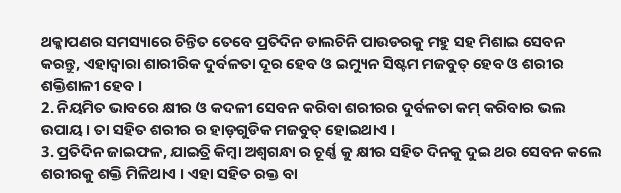ଥକ୍କାପଣର ସମସ୍ୟାରେ ଚିନ୍ତିତ ତେବେ ପ୍ରତିଦିନ ଡାଲଚିନି ପାଉଡରକୁ ମହୁ ସହ ମିଶାଇ ସେବନ କରନ୍ତୁ, ଏହାଦ୍ୱାରା ଶାରୀରିକ ଦୁର୍ବଳତା ଦୂର ହେବ ଓ ଇମ୍ୟୁନ ସିଷ୍ଟମ ମଜବୁତ୍ ହେବ ଓ ଶରୀର ଶକ୍ତିଶାଳୀ ହେବ ।
2. ନିୟମିତ ଭାବରେ କ୍ଷୀର ଓ କଦଳୀ ସେବନ କରିବା ଶରୀରର ଦୁର୍ବଳତା କମ୍ କରିବାର ଭଲ ଉପାୟ । ତା ସହିତ ଶରୀର ର ହାଡ଼ଗୁଡିକ ମଜବୁତ୍ ହୋଇଥାଏ ।
3. ପ୍ରତିଦିନ ଜାଇଫଳ, ଯାଇତ୍ରି କିମ୍ବା ଅଶ୍ଵଗନ୍ଧା ର ଚୂର୍ଣ୍ଣ କୁ କ୍ଷୀର ସହିତ ଦିନକୁ ଦୁଇ ଥର ସେବନ କଲେ ଶରୀରକୁ ଶକ୍ତି ମିଳିଥାଏ । ଏହା ସହିତ ରକ୍ତ ବା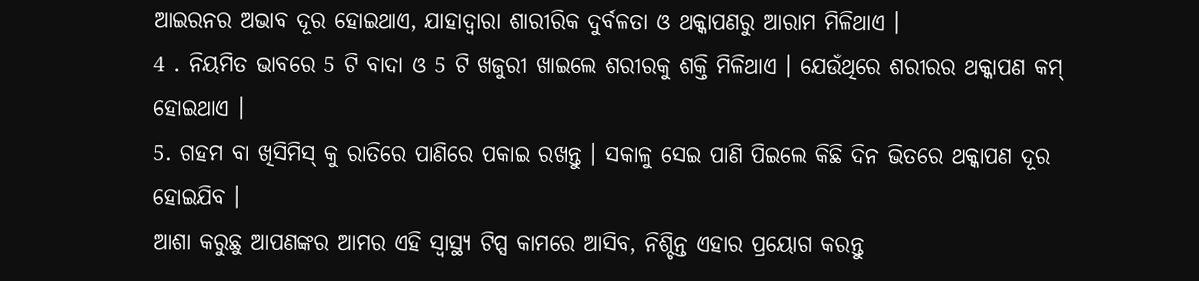ଆଇରନର ଅଭାବ ଦୂର ହୋଇଥାଏ, ଯାହାଦ୍ଵାରା ଶାରୀରିକ ଦୁର୍ବଳତା ଓ ଥକ୍କାପଣରୁ ଆରାମ ମିଳିଥାଏ ।
4 . ନିୟମିତ ଭାବରେ 5 ଟି ବାଦା ଓ 5 ଟି ଖଜୁରୀ ଖାଇଲେ ଶରୀରକୁ ଶକ୍ତି ମିଳିଥାଏ । ଯେଉଁଥିରେ ଶରୀରର ଥକ୍କାପଣ କମ୍ ହୋଇଥାଏ ।
5. ଗହମ ବା ଖିସିମିସ୍ କୁ ରାତିରେ ପାଣିରେ ପକାଇ ରଖନ୍ତୁ । ସକାଳୁ ସେଇ ପାଣି ପିଇଲେ କିଛି ଦିନ ଭିତରେ ଥକ୍କାପଣ ଦୂର ହୋଇଯିବ ।
ଆଶା କରୁଛୁ ଆପଣଙ୍କର ଆମର ଏହି ସ୍ୱାସ୍ଥ୍ୟ ଟିପ୍ସ କାମରେ ଆସିବ, ନିଶ୍ଚିନ୍ତ ଏହାର ପ୍ରୟୋଗ କରନ୍ତୁ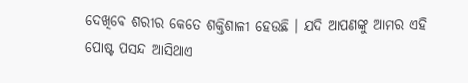ଦେଖିବେ ଶରୀର କେତେ ଶକ୍ତିଶାଳୀ ହେଉଛି । ଯଦି ଆପଣଙ୍କୁ ଆମର ଏହି ପୋଷ୍ଟ ପସନ୍ଦ ଆସିଥାଏ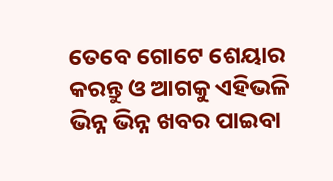ତେବେ ଗୋଟେ ଶେୟାର କରନ୍ତୁ ଓ ଆଗକୁ ଏହିଭଳି ଭିନ୍ନ ଭିନ୍ନ ଖବର ପାଇବା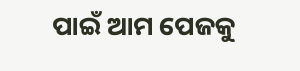ପାଇଁ ଆମ ପେଜକୁ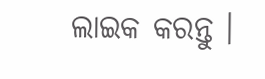ଲାଇକ କରନ୍ତୁ ।